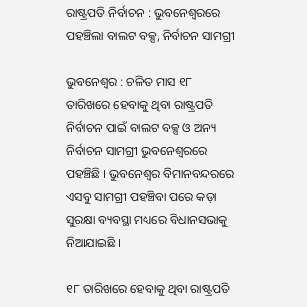ରାଷ୍ଟ୍ରପତି ନିର୍ବାଚନ : ଭୁବନେଶ୍ବରରେ ପହଞ୍ଚିଲା ବାଲଟ ବକ୍ସ, ନିର୍ବାଚନ ସାମଗ୍ରୀ

ଭୁବନେଶ୍ବର : ଚଳିତ ମାସ ୧୮ ତାରିଖରେ ହେବାକୁ ଥିବା ରାଷ୍ଟ୍ରପତି ନିର୍ବାଚନ ପାଇଁ ବାଲଟ ବକ୍ସ ଓ ଅନ୍ୟ ନିର୍ବାଚନ ସାମଗ୍ରୀ ଭୁବନେଶ୍ବରରେ ପହଞ୍ଚିଛି । ଭୁବନେଶ୍ବର ବିମାନବନ୍ଦରରେ ଏସବୁ ସାମଗ୍ରୀ ପହଞ୍ଚିବା ପରେ କଡ଼ା ସୁରକ୍ଷା ବ୍ୟବସ୍ଥା ମଧ୍ୟରେ ବିଧାନସଭାକୁ ନିଆଯାଇଛି ।

୧୮ ତାରିଖରେ ହେବାକୁ ଥିବା ରାଷ୍ଟ୍ରପତି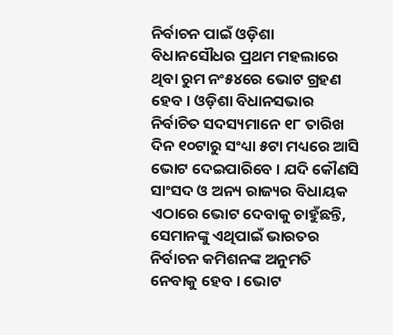ନିର୍ବାଚନ ପାଇଁ ଓଡ଼ିଶା ବିଧାନସୌଧର ପ୍ରଥମ ମହଲାରେ ଥିବା ରୁମ ନଂ୫୪ରେ ଭୋଟ ଗ୍ରହଣ ହେବ । ଓଡ଼ିଶା ବିଧାନସଭାର ନିର୍ବାଚିତ ସଦସ୍ୟମାନେ ୧୮ ତାରିଖ ଦିନ ୧୦ଟାରୁ ସଂଧ୍ୟା ୫ଟା ମଧ୍ୟରେ ଆସି ଭୋଟ ଦେଇପାରିବେ । ଯଦି କୌଣସି ସାଂସଦ ଓ ଅନ୍ୟ ରାଜ୍ୟର ବିଧାୟକ ଏଠାରେ ଭୋଟ ଦେବାକୁ ଚାହୁଁଛନ୍ତି, ସେମାନଙ୍କୁ ଏଥିପାଇଁ ଭାରତର ନିର୍ବାଚନ କମିଶନଙ୍କ ଅନୁମତି ନେବାକୁ ହେବ । ଭୋଟ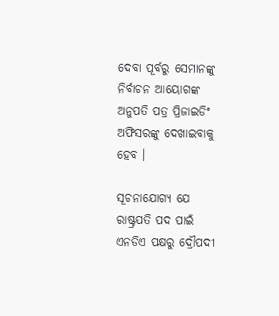ଦେବା ପୂର୍ବରୁ ସେମାନଙ୍କୁ ନିର୍ବାଚନ ଆୟୋଗଙ୍କ ଅନୁପତି ପତ୍ର ପ୍ରିଜାଇଡିଂ ଅଫିସରଙ୍କୁ ଦେଖାଇବାକୁ ହେବ ।

ସୂଚନାଯୋଗ୍ୟ ଯେ ରାଷ୍ଟ୍ରପତି ପଦ ପାଇଁ ଏନଡିଏ ପକ୍ଷରୁ ଦ୍ରୌପଦୀ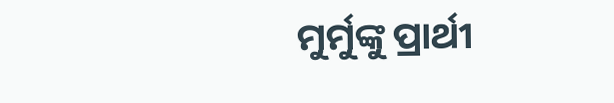ମୁର୍ମୁଙ୍କୁ ପ୍ରାର୍ଥୀ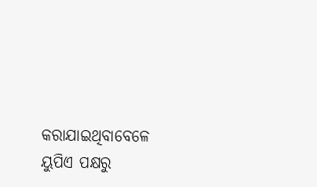କରାଯାଇଥିବାବେଳେ ୟୁପିଏ ପକ୍ଷରୁ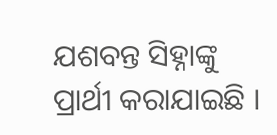ଯଶବନ୍ତ ସିହ୍ନାଙ୍କୁ ପ୍ରାର୍ଥୀ କରାଯାଇଛି ।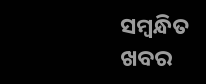ସମ୍ବନ୍ଧିତ ଖବର